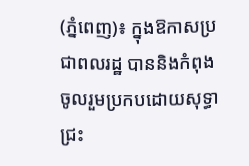(ភ្នំពេញ)៖ ក្នុងឱកាសប្រជាពលរដ្ឋ បាននិងកំពុងចូលរួមប្រកបដោយសុទ្ធាជ្រះ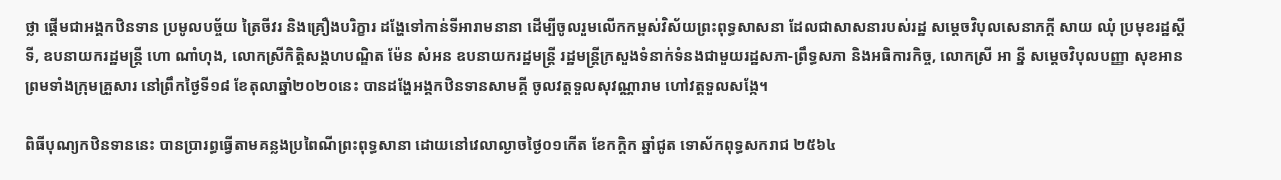ថ្លា ផ្ដើមជាអង្គកឋិនទាន ប្រមូលបច្ច័យ ត្រៃចីវរ និងគ្រឿងបរិក្ខារ ដង្ហែទៅកាន់ទីអារាមនានា ដើម្បីចូលរួមលើកកម្ពស់វិស័យព្រះពុទ្ធសាសនា ដែលជាសាសនារបស់រដ្ឋ សម្តេចវិបុលសេនាភក្តី សាយ ឈុំ ប្រមុខរដ្ឋស្តីទី, ឧបនាយករដ្ឋមន្ត្រី ហោ ណាំហុង, លោកស្រីកិត្តិសង្គហបណ្ឌិត ម៉ែន សំអន ឧបនាយករដ្ឋមន្រ្តី រដ្ឋមន្រ្តីក្រសួងទំនាក់ទំនងជាមួយរដ្ឋសភា-ព្រឹទ្ធសភា និងអធិការកិច្ច, លោកស្រី អា នី្ន សម្តេចវិបុលបញ្ញា សុខអាន ព្រមទាំងក្រុមគ្រួសារ នៅព្រឹកថ្ងៃទី១៨ ខែតុលាឆ្នាំ២០២០នេះ បានដង្ហែអង្គកឋិនទានសាមគ្គី ចូលវត្តទួលសុវណ្ណារាម ហៅវត្តទួលសង្កែ។

ពិធីបុណ្យកឋិនទាននេះ បានប្រារព្ធធ្វើតាមគន្លងប្រពៃណីព្រះពុទ្ធសានា ដោយនៅវេលាល្ងាចថ្ងៃ០១កើត ខែកក្តិក ឆ្នាំជូត ទោស័កពុទ្ធសករាជ ២៥៦៤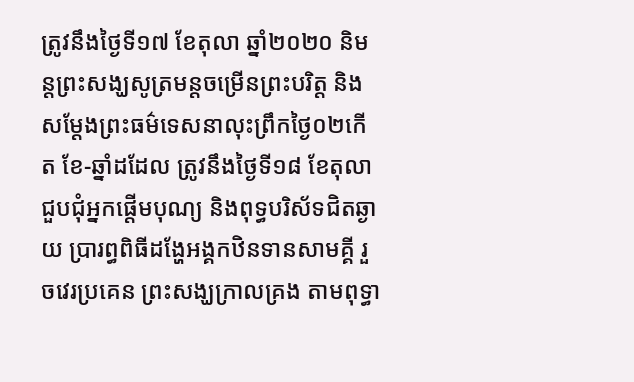ត្រូវនឹងថ្ងៃទី១៧ ខែតុលា ឆ្នាំ២០២០ និមន្តព្រះសង្ឃសូត្រមន្តចម្រើនព្រះបរិត្ត និងសម្ដែងព្រះធម៌ទេសនាលុះព្រឹកថ្ងៃ០២កើត ខែ-ឆ្នាំដដែល ត្រូវនឹងថ្ងៃទី១៨ ខែតុលា ជួបជុំអ្នកផ្តើមបុណ្យ និងពុទ្ធបរិស័ទជិតឆ្ងាយ ប្រារព្ធពិធីដង្ហែអង្គកឋិនទានសាមគ្គី រួចវេរប្រគេន ព្រះសង្ឃក្រាលគ្រង តាមពុទ្ធា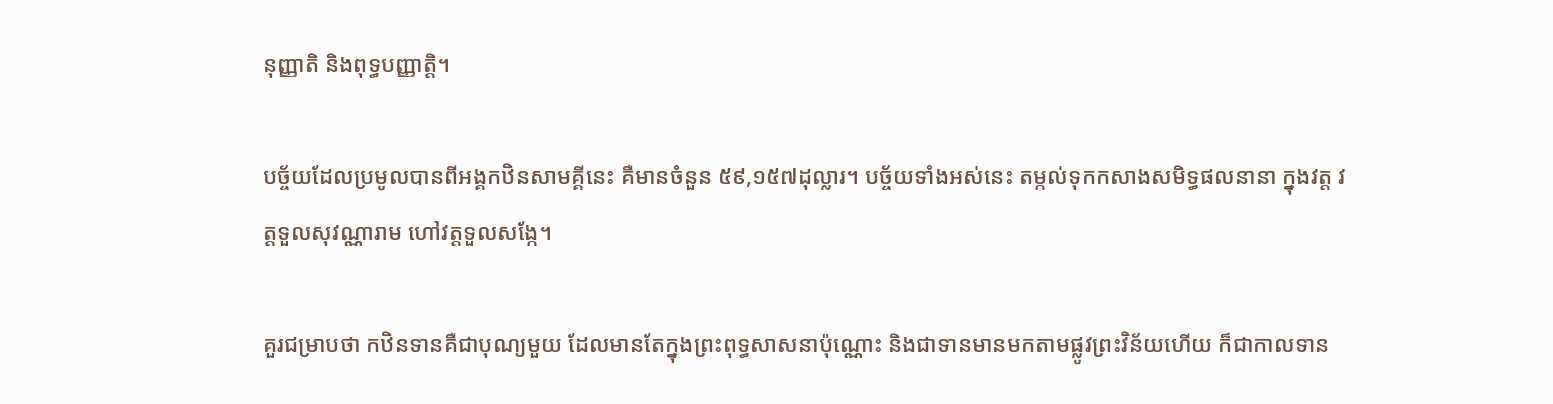នុញ្ញាតិ និងពុទ្ធបញ្ញាត្តិ។

បច្ច័យដែលប្រមូលបានពីអង្គកឋិនសាមគ្គីនេះ គឺមានចំនួន ៥៩,១៥៧ដុល្លារ។ បច្ច័យទាំងអស់នេះ តម្កល់ទុកកសាងសមិទ្ធផលនានា ក្នុងវត្ត វត្តទួលសុវណ្ណារាម ហៅវត្តទួលសង្កែ។

គួរជម្រាបថា កឋិនទានគឺជាបុណ្យមួយ ដែលមានតែក្នុងព្រះពុទ្ធសាសនាប៉ុណ្ណោះ និងជាទានមានមកតាមផ្លូវព្រះវិន័យហើយ ក៏ជាកាលទាន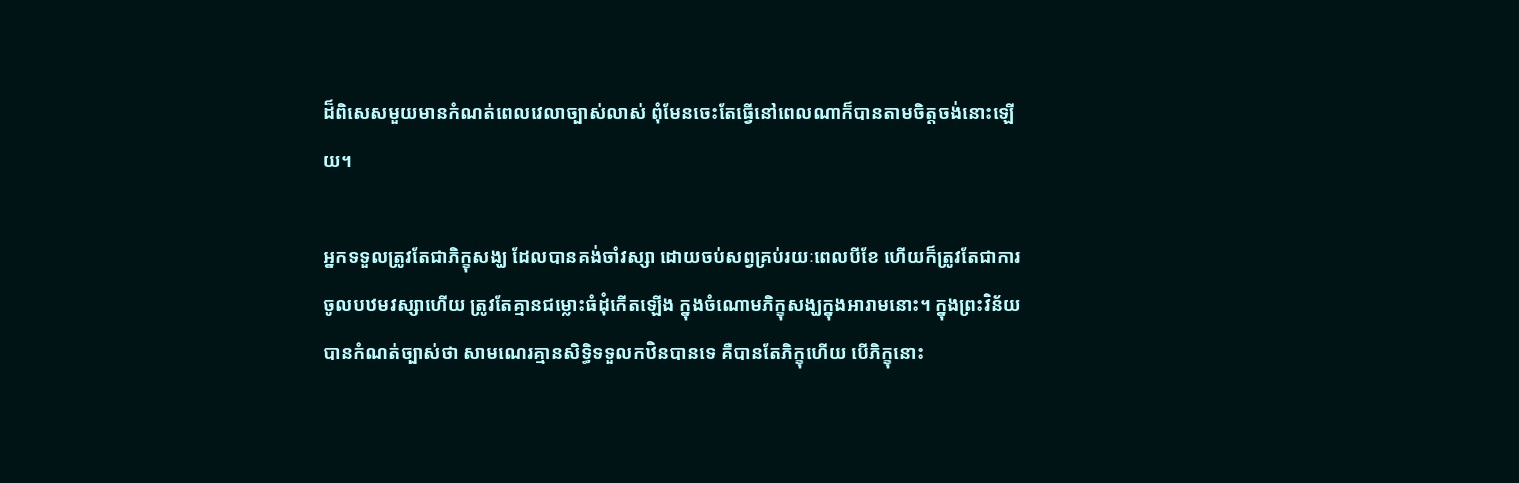ដ៏ពិសេសមួយមានកំណត់ពេលវេលាច្បាស់លាស់ ពុំមែនចេះតែធ្វើនៅពេលណាក៏បានតាមចិត្តចង់នោះឡើយ។

អ្នកទទួលត្រូវតែជាភិក្ខុសង្ឃ ដែលបានគង់ចាំវស្សា ដោយចប់សព្វគ្រប់រយៈពេលបីខែ ហើយក៏ត្រូវតែជាការចូលបឋមវស្សាហើយ ត្រូវតែគ្មានជម្លោះធំដុំកើតឡើង ក្នុងចំណោមភិក្ខុសង្ឃក្នុងអារាមនោះ។ ក្នុងព្រះវិន័យបានកំណត់ច្បាស់ថា សាមណេរគ្មានសិទ្ធិទទួលកឋិនបានទេ គឺបានតែភិក្ខុហើយ បើភិក្ខុនោះ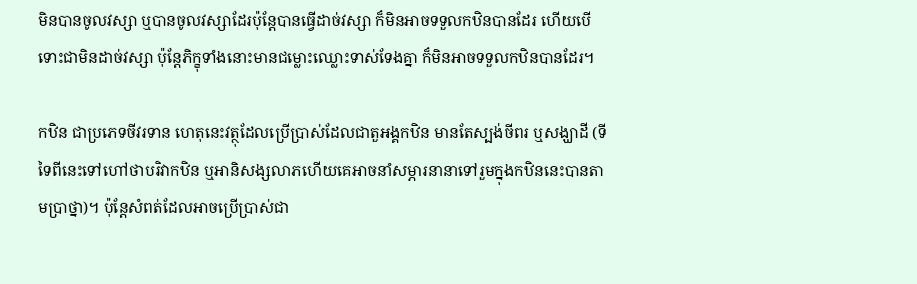មិនបានចូលវស្សា ឬបានចូលវស្សាដែរប៉ុន្តែបានធ្វើដាច់វស្សា ក៏មិនអាចទទួលកឋិនបានដែរ ហើយបើទោះជាមិនដាច់វស្សា ប៉ុន្តែភិក្ខុទាំងនោះមានជម្លោះឈ្លោះទាស់ទែងគ្នា ក៏មិនអាចទទួលកឋិនបានដែរ។

កឋិន ជាប្រភេទចីវរទាន ហេតុនេះវត្ថុដែលប្រើប្រាស់ដែលជាតួអង្គកឋិន មានតែស្បង់ចីពរ ឬសង្ឃាដី (ទីទៃពីនេះទៅហៅថាបរិវាកឋិន ឬអានិសង្សលាភហើយគេអាចនាំសម្ភារនានាទៅរួមក្នុងកឋិននេះបានតាមប្រាថ្នា)។ ប៉ុន្តែសំពត់ដែលអាចប្រើប្រាស់ជា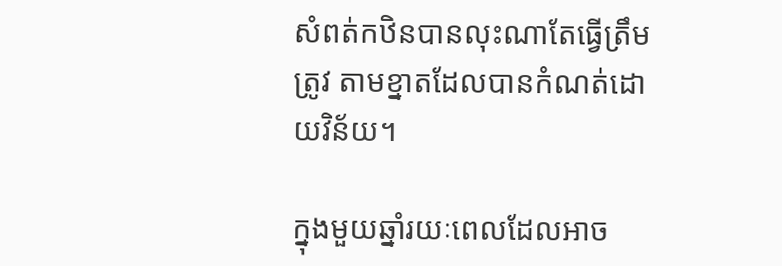សំពត់កឋិនបានលុះណាតែធ្វើត្រឹមត្រូវ តាមខ្នាតដែលបានកំណត់ដោយវិន័យ។

ក្នុងមួយឆ្នាំរយៈពេលដែលអាច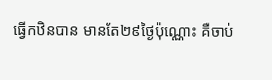ធ្វើកឋិនបាន មានតែ២៩ថ្ងៃប៉ុណ្ណោះ គឺចាប់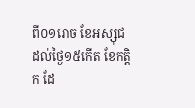ពី០១រោច ខែអស្សុជ ដល់ថ្ងៃ១៥កើត ខែកត្តិក ដែ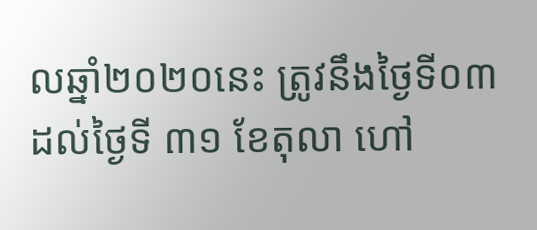លឆ្នាំ២០២០នេះ ត្រូវនឹងថ្ងៃទី០៣ ដល់ថ្ងៃទី ៣១ ខែតុលា ហៅ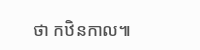ថា កឋិនកាល៕